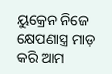ୟୁକ୍ରେନ ନିଜେ କ୍ଷେପଣାସ୍ତ୍ର ମାଡ଼ କରି ଆମ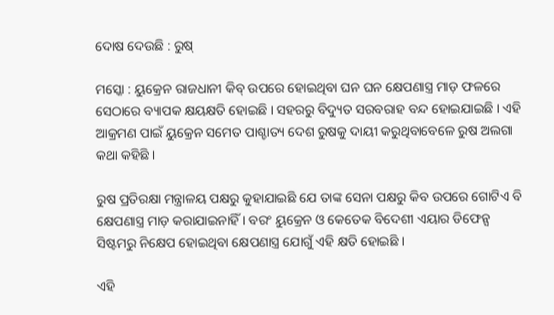ଦୋଷ ଦେଉଛି : ରୁଷ୍

ମସ୍କୋ : ୟୁକ୍ରେନ ରାଜଧାନୀ କିବ୍ ଉପରେ ହୋଇଥିବା ଘନ ଘନ କ୍ଷେପଣାସ୍ତ୍ର ମାଡ଼ ଫଳରେ ସେଠାରେ ବ୍ୟାପକ କ୍ଷୟକ୍ଷତି ହୋଇଛି । ସହରରୁ ବିଦ୍ୟୁତ ସରବରାହ ବନ୍ଦ ହୋଇଯାଇଛି । ଏହି ଆକ୍ରମଣ ପାଇଁ ୟୁକ୍ରେନ ସମେତ ପାଶ୍ଚାତ୍ୟ ଦେଶ ରୁଷକୁ ଦାୟୀ କରୁଥିବାବେଳେ ରୁଷ ଅଲଗା କଥା କହିଛି ।

ରୁଷ ପ୍ରତିରକ୍ଷା ମନ୍ତ୍ରାଳୟ ପକ୍ଷରୁ କୁହାଯାଇଛି ଯେ ତାଙ୍କ ସେନା ପକ୍ଷରୁ କିବ ଉପରେ ଗୋଟିଏ ବି କ୍ଷେପଣାସ୍ତ୍ର ମାଡ଼ କରାଯାଇନାହିଁ । ବରଂ ୟୁକ୍ରେନ ଓ କେତେକ ବିଦେଶୀ ଏୟାର ଡିଫେନ୍ସ ସିଷ୍ଟମରୁ ନିକ୍ଷେପ ହୋଇଥିବା କ୍ଷେପଣାସ୍ତ୍ର ଯୋଗୁଁ ଏହି କ୍ଷତି ହୋଇଛି ।

ଏହି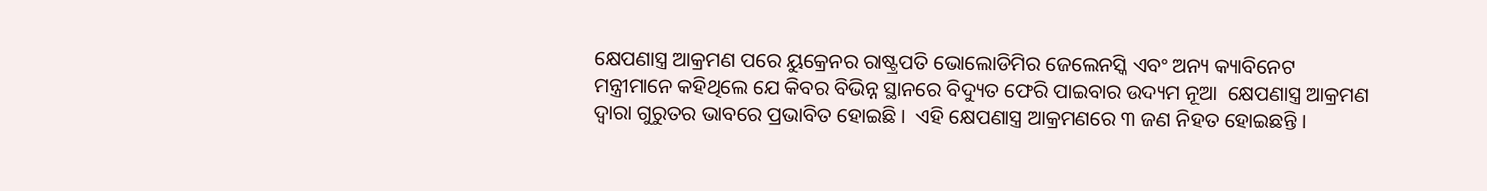କ୍ଷେପଣାସ୍ତ୍ର ଆକ୍ରମଣ ପରେ ୟୁକ୍ରେନର ରାଷ୍ଟ୍ରପତି ଭୋଲୋଡିମିର ଜେଲେନସ୍କି ଏବଂ ଅନ୍ୟ କ୍ୟାବିନେଟ ମନ୍ତ୍ରୀମାନେ କହିଥିଲେ ଯେ କିବର ବିଭିନ୍ନ ସ୍ଥାନରେ ବିଦ୍ୟୁତ ଫେରି ପାଇବାର ଉଦ୍ୟମ ନୂଆ  କ୍ଷେପଣାସ୍ତ୍ର ଆକ୍ରମଣ ଦ୍ୱାରା ଗୁରୁତର ଭାବରେ ପ୍ରଭାବିତ ହୋଇଛି ।  ଏହି କ୍ଷେପଣାସ୍ତ୍ର ଆକ୍ରମଣରେ ୩ ଜଣ ନିହତ ହୋଇଛନ୍ତି ।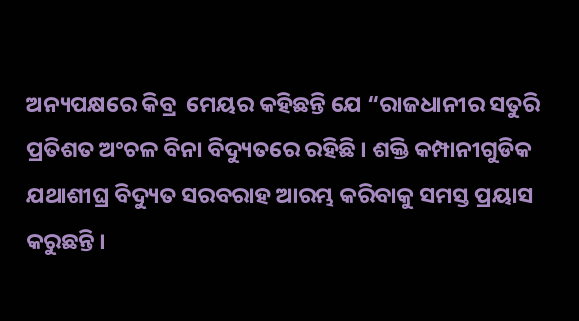ଅନ୍ୟପକ୍ଷରେ କିବ୍ର  ମେୟର କହିଛନ୍ତି ଯେ “ରାଜଧାନୀର ସତୁରି ପ୍ରତିଶତ ଅଂଚଳ ବିନା ବିଦ୍ୟୁତରେ ରହିଛି । ଶକ୍ତି କମ୍ପାନୀଗୁଡିକ ଯଥାଶୀଘ୍ର ବିଦ୍ୟୁତ ସରବରାହ ଆରମ୍ଭ କରିବାକୁ ସମସ୍ତ ପ୍ରୟାସ କରୁଛନ୍ତି ।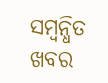ସମ୍ବନ୍ଧିତ ଖବର